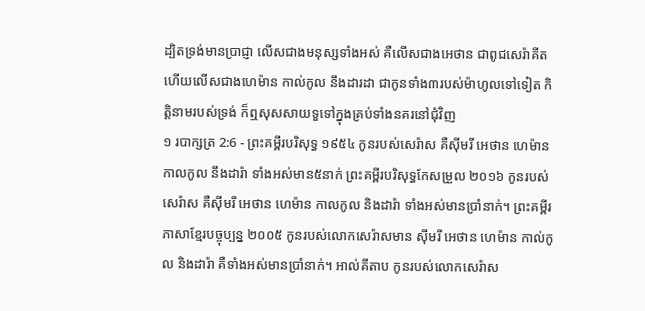ដ្បិតទ្រង់មានប្រាជ្ញា លើសជាងមនុស្សទាំងអស់ គឺលើសជាងអេថាន ជាពូជសេរ៉ាគីត ហើយលើសជាងហេម៉ាន កាល់កូល នឹងដារដា ជាកូនទាំង៣របស់ម៉ាហូលទៅទៀត កិត្តិនាមរបស់ទ្រង់ ក៏ឮសុសសាយទួទៅក្នុងគ្រប់ទាំងនគរនៅជុំវិញ
១ របាក្សត្រ 2:6 - ព្រះគម្ពីរបរិសុទ្ធ ១៩៥៤ កូនរបស់សេរ៉ាស គឺស៊ីមរី អេថាន ហេម៉ាន កាលកូល នឹងដារ៉ា ទាំងអស់មាន៥នាក់ ព្រះគម្ពីរបរិសុទ្ធកែសម្រួល ២០១៦ កូនរបស់សេរ៉ាស គឺស៊ីមរី អេថាន ហេម៉ាន កាលកូល និងដារ៉ា ទាំងអស់មានប្រាំនាក់។ ព្រះគម្ពីរភាសាខ្មែរបច្ចុប្បន្ន ២០០៥ កូនរបស់លោកសេរ៉ាសមាន ស៊ីមរី អេថាន ហេម៉ាន កាល់កូល និងដារ៉ា គឺទាំងអស់មានប្រាំនាក់។ អាល់គីតាប កូនរបស់លោកសេរ៉ាស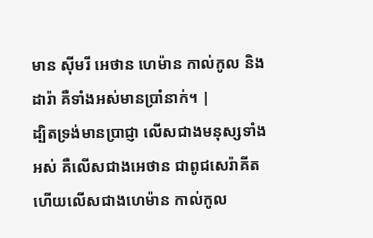មាន ស៊ីមរី អេថាន ហេម៉ាន កាល់កូល និងដារ៉ា គឺទាំងអស់មានប្រាំនាក់។ |
ដ្បិតទ្រង់មានប្រាជ្ញា លើសជាងមនុស្សទាំងអស់ គឺលើសជាងអេថាន ជាពូជសេរ៉ាគីត ហើយលើសជាងហេម៉ាន កាល់កូល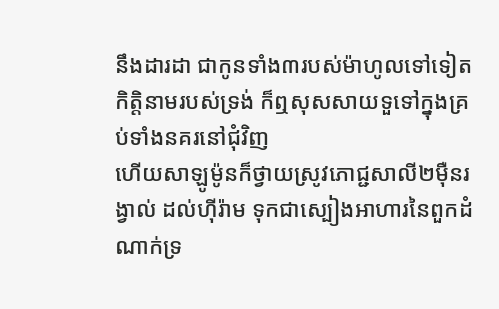នឹងដារដា ជាកូនទាំង៣របស់ម៉ាហូលទៅទៀត កិត្តិនាមរបស់ទ្រង់ ក៏ឮសុសសាយទួទៅក្នុងគ្រប់ទាំងនគរនៅជុំវិញ
ហើយសាឡូម៉ូនក៏ថ្វាយស្រូវភោជ្ជសាលី២ម៉ឺនរង្វាល់ ដល់ហ៊ីរ៉ាម ទុកជាស្បៀងអាហារនៃពួកដំណាក់ទ្រ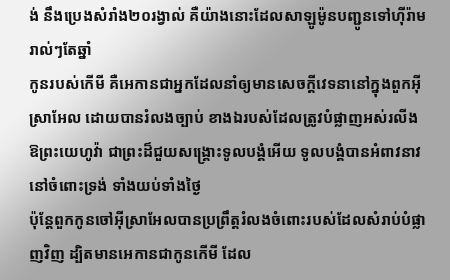ង់ នឹងប្រេងសំរាំង២០រង្វាល់ គឺយ៉ាងនោះដែលសាឡូម៉ូនបញ្ជូនទៅហ៊ីរ៉ាមរាល់ៗតែឆ្នាំ
កូនរបស់កើមី គឺអេកានជាអ្នកដែលនាំឲ្យមានសេចក្ដីវេទនានៅក្នុងពួកអ៊ីស្រាអែល ដោយបានរំលងច្បាប់ ខាងឯរបស់ដែលត្រូវបំផ្លាញអស់រលីង
ឱព្រះយេហូវ៉ា ជាព្រះដ៏ជួយសង្គ្រោះទូលបង្គំអើយ ទូលបង្គំបានអំពាវនាវនៅចំពោះទ្រង់ ទាំងយប់ទាំងថ្ងៃ
ប៉ុន្តែពួកកូនចៅអ៊ីស្រាអែលបានប្រព្រឹត្តរំលងចំពោះរបស់ដែលសំរាប់បំផ្លាញវិញ ដ្បិតមានអេកានជាកូនកើមី ដែល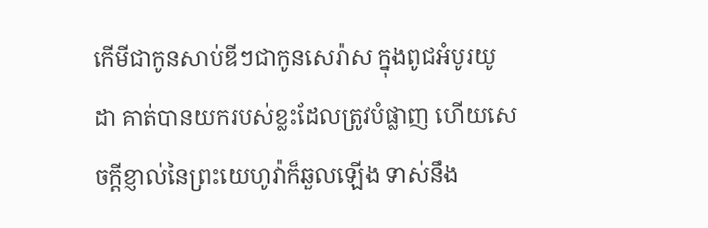កើមីជាកូនសាប់ឌីៗជាកូនសេរ៉ាស ក្នុងពូជអំបូរយូដា គាត់បានយករបស់ខ្លះដែលត្រូវបំផ្លាញ ហើយសេចក្ដីខ្ញាល់នៃព្រះយេហូវ៉ាក៏ឆួលឡើង ទាស់នឹង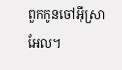ពួកកូនចៅអ៊ីស្រាអែល។